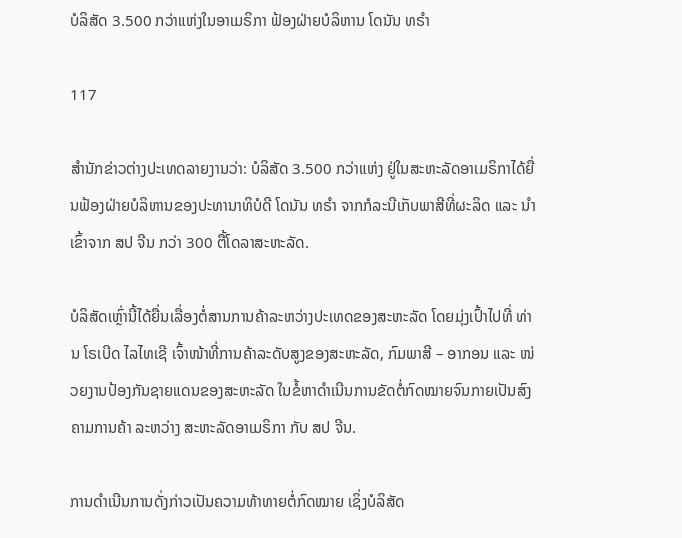ບໍລິສັດ 3.500 ກວ່າແຫ່ງໃນອາເມຣິກາ ຟ້ອງຝ່າຍບໍລິຫານ ໂດນັນ ທຣຳ

117

ສຳນັກຂ່າວຕ່າງປະເທດລາຍງານວ່າ: ບໍລິສັດ 3.500 ກວ່າແຫ່ງ ຢູ່ໃນສະຫະລັດອາເມຣິກາໄດ້ຍື່ນຟ້ອງຝ່າຍບໍລິຫານຂອງປະທານາທິບໍດີ ໂດນັນ ທຣຳ ຈາກກໍລະນີເກັບພາສີທີ່ຜະລິດ ແລະ ນຳເຂົ້າຈາກ ສປ ຈີນ ກວ່າ 300 ຕື້ໂດລາສະຫະລັດ.

ບໍລິສັດເຫຼົ່ານີ້ໄດ້ຍື່ນເລື່ອງຕໍ່ສານການຄ້າລະຫວ່າງປະເທດຂອງສະຫະລັດ ໂດຍມຸ່ງເປົ້າໄປທີ່ ທ່ານ ໂຣເບີດ ໄລໄທເຊີ ເຈົ້າໜ້າທີ່ການຄ້າລະດັບສູງຂອງສະຫະລັດ, ກົມພາສີ – ອາກອນ ແລະ ໜ່ວຍງານປ້ອງກັນຊາຍແດນຂອງສະຫະລັດ ໃນຂໍ້ຫາດຳເນີນການຂັດຕໍ່ກົດໝາຍຈົນກາຍເປັນສົງຄາມການຄ້າ ລະຫວ່າງ ສະຫະລັດອາເມຣິກາ ກັບ ສປ ຈີນ.

ການດຳເນີນການດັ່ງກ່າວເປັນຄວາມທ້າທາຍຕໍ່ກົດໝາຍ ເຊິ່ງບໍລິສັດ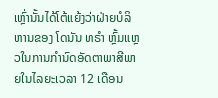ເຫຼົ່ານັ້ນໄດ້ໂຕ້ແຍ້ງວ່າຝ່າຍບໍລິຫານຂອງ ໂດນັນ ທຣຳ ຫຼົ້ມແຫຼວໃນການກຳນົດອັດຕາພາສີພາຍໃນໄລຍະເວລາ 12 ເດືອນ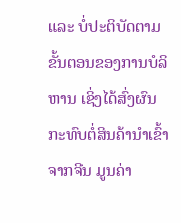ແລະ ບໍ່ປະຕິບັດຕາມຂັ້ນຕອນຂອງການບໍລິຫານ ເຊິ່ງໄດ້ສົ່ງຜົນກະທົບຕໍ່ສິນຄ້ານຳເຂົ້າຈາກຈີນ ມູນຄ່າ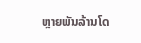ຫຼາຍພັນລ້ານໂດ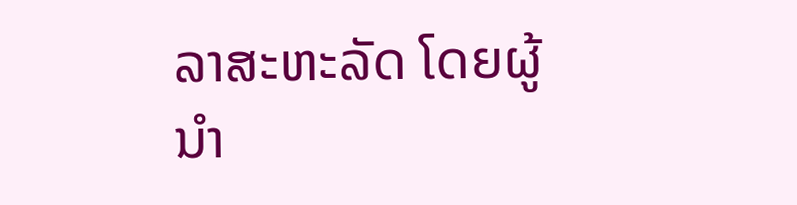ລາສະຫະລັດ ໂດຍຜູ້ນຳ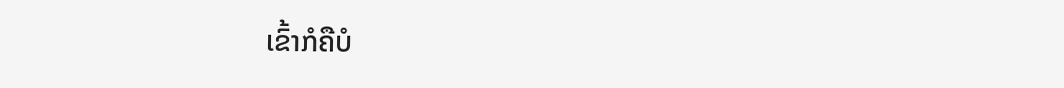ເຂົ້າກໍຄືບໍ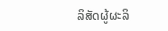ລິສັດຜູ້ຜະລິ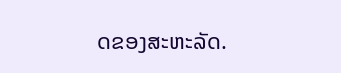ດຂອງສະຫະລັດ.